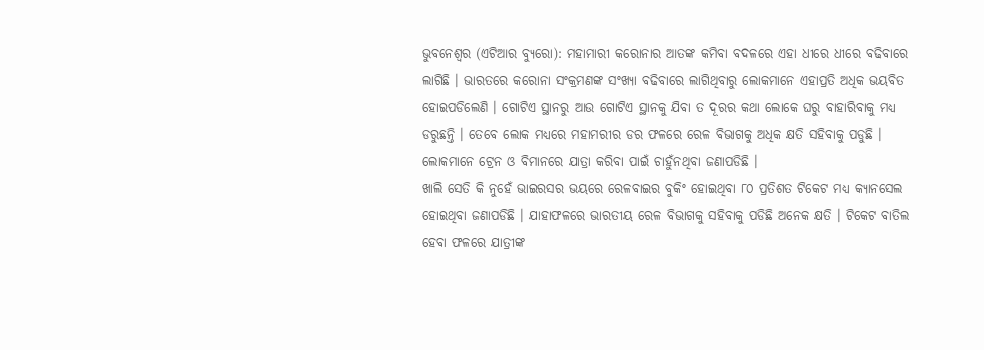ଭୁବନେଶ୍ୱର (ଏଟିଆର ବ୍ୟୁରୋ): ମହାମାରୀ କରୋନାର ଆତଙ୍କ କମିବା ବଦଳରେ ଏହା ଧୀରେ ଧୀରେ ବଢିବାରେ ଲାଗିଛି । ଭାରତରେ କରୋନା ସଂକ୍ରମଣଙ୍କ ସଂଖ୍ୟା ବଢିବାରେ ଲାଗିଥିବାରୁ ଲୋକମାନେ ଏହାପ୍ରତି ଅଧିକ ଭୟବିତ ହୋଇପଡିଲେଣି । ଗୋଟିଏ ସ୍ଥାନରୁ ଆଉ ଗୋଟିଏ ସ୍ଥାନକୁ ଯିବା ତ ଦୂରର କଥା ଲୋକେ ଘରୁ ବାହାରିବାକୁ ମଧ୍ୟ ଡରୁଛନ୍ତି । ତେବେ ଲୋକ ମଧ୍ୟରେ ମହାମରୀର ଡର ଫଳରେ ରେଳ ବିଭାଗକୁ ଅଧିକ କ୍ଷତି ସହିବାକୁ ପଡୁଛି । ଲୋକମାନେ ଟ୍ରେନ ଓ ବିମାନରେ ଯାତ୍ରା କରିବା ପାଇଁ ଚାହୁଁନଥିବା ଜଣାପଡିଛି ।
ଖାଲି ସେତି କି ନୁହେଁ ଭାଇରସର ଭୟରେ ରେଳବାଇର ବୁକିଂ ହୋଇଥିବା ୮୦ ପ୍ରତିଶତ ଟିକେଟ ମଧ୍ୟ କ୍ୟାନସେଲ ହୋଇଥିବା ଜଣାପଡିଛି । ଯାହାଫଳରେ ଭାରତୀୟ ରେଳ ବିଭାଗକୁ ସହିବାକୁ ପଡିଛି ଅନେକ କ୍ଷତି । ଟିକେଟ ବାତିଲ ହେବା ଫଳରେ ଯାତ୍ରୀଙ୍କ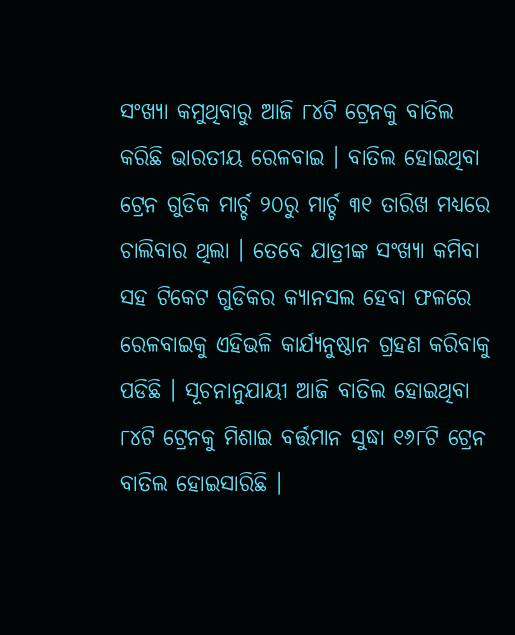ସଂଖ୍ୟା କମୁଥିବାରୁ ଆଜି ୮୪ଟି ଟ୍ରେନକୁ ବାତିଲ କରିଛି ଭାରତୀୟ ରେଳବାଇ । ବାତିଲ ହୋଇଥିବା ଟ୍ରେନ ଗୁଡିକ ମାର୍ଚ୍ଚ ୨୦ରୁ ମାର୍ଚ୍ଚ ୩୧ ତାରିଖ ମଧ୍ୟରେ ଚାଲିବାର ଥିଲା । ତେବେ ଯାତ୍ରୀଙ୍କ ସଂଖ୍ୟା କମିବା ସହ ଟିକେଟ ଗୁଡିକର କ୍ୟାନସଲ ହେବା ଫଳରେ ରେଳବାଇକୁ ଏହିଭଳି କାର୍ଯ୍ୟନୁଷ୍ଠାନ ଗ୍ରହଣ କରିବାକୁ ପଡିଛି । ସୂଚନାନୁଯାୟୀ ଆଜି ବାତିଲ ହୋଇଥିବା ୮୪ଟି ଟ୍ରେନକୁ ମିଶାଇ ବର୍ତ୍ତମାନ ସୁଦ୍ଧା ୧୬୮ଟି ଟ୍ରେନ ବାତିଲ ହୋଇସାରିଛି ।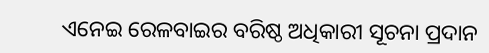ଏନେଇ ରେଳବାଇର ବରିଷ୍ଠ ଅଧିକାରୀ ସୂଚନା ପ୍ରଦାନ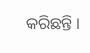କରିଛନ୍ତି ।